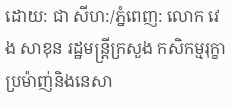ដោយ: ជា សីហ:/ភ្នំពេញ: លោក វេង សាខុន រដ្ឋមន្ត្រីក្រសួង កសិកម្មរុក្ខាប្រម៉ាញ់និងនេសា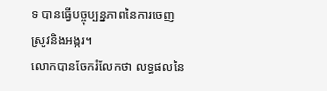ទ បានធ្វើបច្ចុប្បន្នភាពនៃការចេញស្រូវនិងអង្ករ។
លោកបានចែករំលែកថា លទ្ធផលនៃ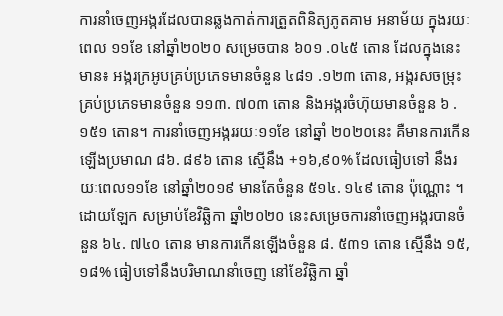ការនាំចេញអង្ករដែលបានឆ្លងកាត់ការត្រួតពិនិត្យភូតគាម អនាម័យ ក្នុងរយៈពេល ១១ខែ នៅឆ្នាំ២០២០ សម្រេចបាន ៦០១ .០៤៥ តោន ដែលក្នុងនេះមាន៖ អង្ករក្រអូបគ្រប់ប្រភេទមានចំនួន ៤៨១ .១២៣ តោន, អង្ករសចម្រុះគ្រប់ប្រភេទមានចំនួន ១១៣. ៧០៣ តោន និងអង្ករចំហ៊ុយមានចំនួន ៦ .១៥១ តោន។ ការនាំចេញអង្កររយៈ១១ខែ នៅឆ្នាំ ២០២០នេះ គឺមានការកើនឡើងប្រមាណ ៨៦. ៨៩៦ តោន ស្មើនឹង +១៦,៩០% ដែលធៀបទៅ នឹងរយៈពេល១១ខែ នៅឆ្នាំ២០១៩ មានតែចំនួន ៥១៤. ១៤៩ តោន ប៉ុណ្ណោះ ។ ដោយឡែក សម្រាប់ខែវិឆ្ឆិកា ឆ្នាំ២០២០ នេះសម្រេចការនាំចេញអង្ករបានចំនួន ៦៤. ៧៤០ តោន មានការកើនឡើងចំនួន ៨. ៥៣១ តោន ស្មើនឹង ១៥,១៨% ធៀបទៅនឹងបរិមាណនាំចេញ នៅខែវិឆ្ឆិកា ឆ្នាំ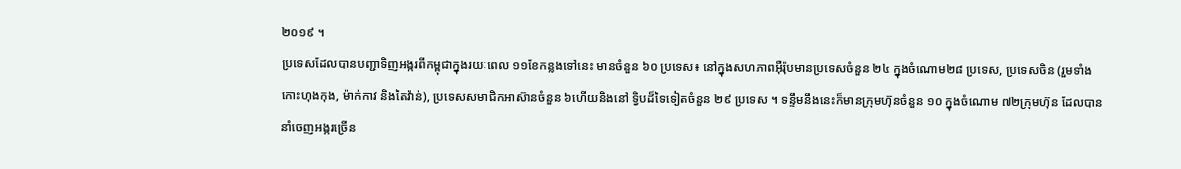២០១៩ ។
ប្រទេសដែលបានបញ្ជាទិញអង្ករពីកម្ពុជាក្នុងរយៈពេល ១១ខែកន្លងទៅនេះ មានចំនួន ៦០ ប្រទេស៖ នៅក្នុងសហភាពអ៊ឺរ៉ុបមានប្រទេសចំនួន ២៤ ក្នុងចំណោម២៨ ប្រទេស, ប្រទេសចិន (រួមទាំង កោះហុងកុង, ម៉ាក់កាវ និងតៃវ៉ាន់), ប្រទេសសមាជិកអាស៊ានចំនួន ៦ហើយនិងនៅ ទ្វិបដ៏ទៃទៀតចំនួន ២៩ ប្រទេស ។ ទន្ទឹមនឹងនេះក៏មានក្រុមហ៊ុនចំនួន ១០ ក្នុងចំណោម ៧២ក្រុមហ៊ុន ដែលបាននាំចេញអង្ករច្រើន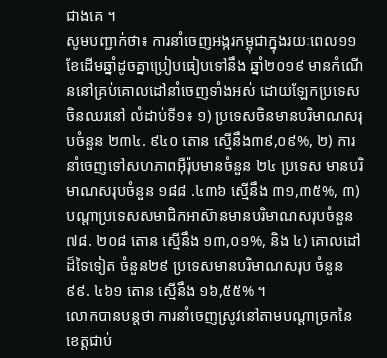ជាងគេ ។
សូមបញ្ជាក់ថា៖ ការនាំចេញអង្ករកម្ពុជាក្នុងរយៈពេល១១ខែដើមឆ្នាំដូចគ្នាប្រៀបធៀបទៅនឹង ឆ្នាំ២០១៩ មានកំណើននៅគ្រប់គោលដៅនាំចេញទាំងអស់ ដោយឡែកប្រទេសចិនឈរនៅ លំដាប់ទី១៖ ១) ប្រទេសចិនមានបរិមាណសរុបចំនួន ២៣៤. ៩៤០ តោន ស្មើនឹង៣៩,០៩%, ២) ការនាំចេញទៅសហភាពអ៊ឺរ៉ុបមានចំនួន ២៤ ប្រទេស មានបរិមាណសរុបចំនួន ១៨៨ .៤៣៦ ស្មើនឹង ៣១,៣៥%, ៣) បណ្តាប្រទេសសមាជិកអាស៊ានមានបរិមាណសរុបចំនួន ៧៨. ២០៨ តោន ស្មើនឹង ១៣,០១%, និង ៤) គោលដៅដ៏ទៃទៀត ចំនួន២៩ ប្រទេសមានបរិមាណសរុប ចំនួន ៩៩. ៤៦១ តោន ស្មើនឹង ១៦,៥៥% ។
លោកបានបន្តថា ការនាំចេញស្រូវនៅតាមបណ្តាច្រកនៃខេត្តជាប់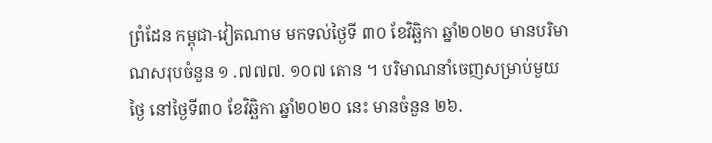ព្រំដែន កម្ពុជា-វៀតណាម មកទល់ថ្ងៃទី ៣០ ខែវិឆ្ឆិកា ឆ្នាំ២០២០ មានបរិមាណសរុបចំនួន ១ .៧៧៧. ១០៧ តោន ។ បរិមាណនាំចេញសម្រាប់មួយថ្ងៃ នៅថ្ងៃទី៣០ ខែវិឆ្ឆិកា ឆ្នាំ២០២០ នេះ មានចំនួន ២៦.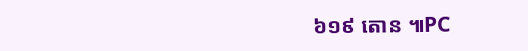៦១៩ តោន ៕PC